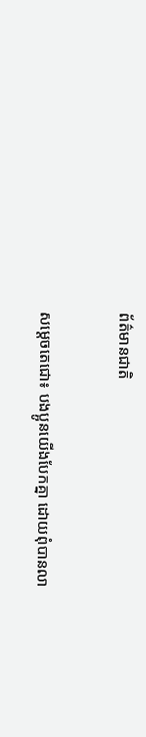ព័ត៌មានជាតិ

សម្ដេចតេជោ៖ បងប្អូនយើងបែកគ្នា ដោយពុំបានលា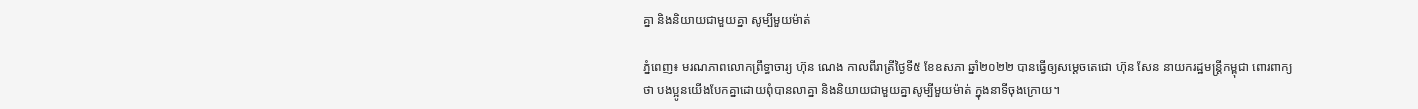គ្នា និងនិយាយជាមួយគ្នា សូម្បីមួយម៉ាត់

ភ្នំពេញ៖ មរណភាពលោកព្រឹទ្ធាចារ្យ ហ៊ុន ណេង កាលពីរាត្រីថ្ងៃទី៥ ខែឧសភា ឆ្នាំ២០២២ បានធ្វើឲ្យសម្ដេចតេជោ ហ៊ុន សែន នាយករដ្ឋមន្ដ្រីកម្ពុជា ពោរពាក្យថា បងប្អូនយើងបែកគ្នាដោយពុំបានលាគ្នា និងនិយាយជាមួយគ្នាសូម្បីមួយម៉ាត់ ក្នុងនាទីចុងក្រោយ។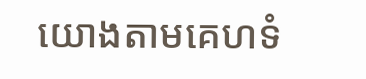យោងតាមគេហទំ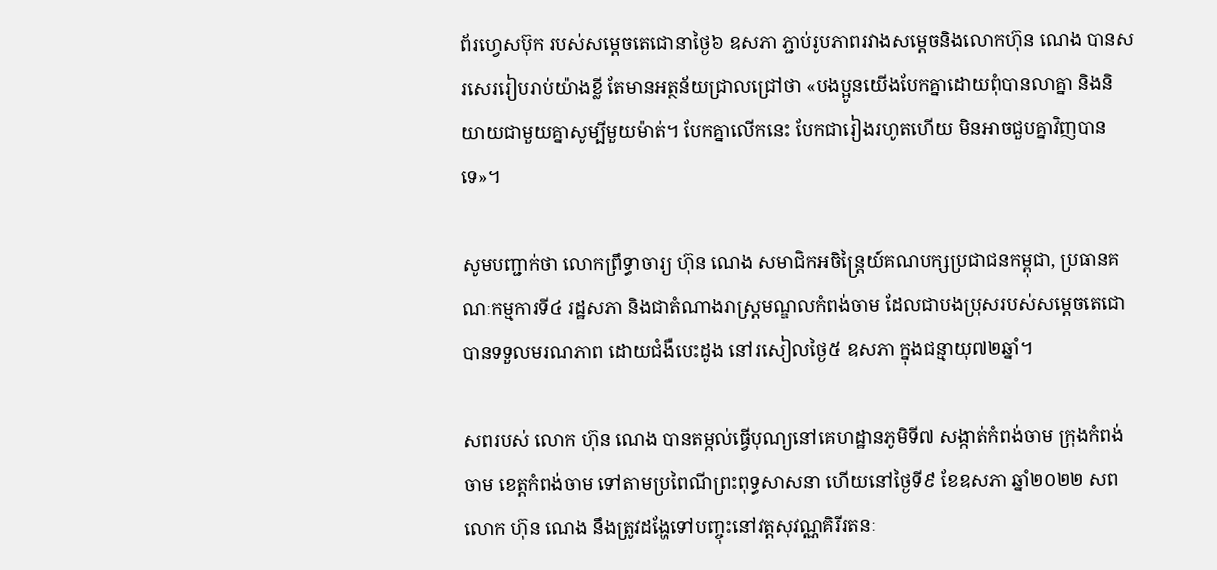ព័រហ្វេសប៊ុក របស់សម្ដេចតេជោនាថ្ងៃ៦ ឧសភា ភ្ជាប់រូបភាពរវាងសម្តេចនិងលោកហ៊ុន ណេង បានសរសេររៀបរាប់យ៉ាងខ្លី តែមានអត្ថន័យជ្រាលជ្រៅថា «បងប្អូនយើងបែកគ្នាដោយពុំបានលាគ្នា និងនិយាយជាមួយគ្នាសូម្បីមួយម៉ាត់។ បែកគ្នាលើកនេះ បែកជារៀងរហូតហើយ មិនអាចជួបគ្នាវិញបានទេ»។

សូមបញ្ជាក់ថា លោកព្រឹទ្ធាចារ្យ ហ៊ុន ណេង សមាជិកអចិន្រ្តៃយ៍គណបក្សប្រជាជនកម្ពុជា, ប្រធានគណៈកម្មការទី៤ រដ្ឋសភា និងជាតំណាងរាស្រ្តមណ្ឌលកំពង់ចាម ដែលជាបងប្រុសរបស់សម្តេចតេជោ បានទទួលមរណភាព ដោយជំងឺបេះដូង នៅរសៀលថ្ងៃ៥ ឧសភា ក្នុងជន្មាយុ៧២ឆ្នាំ។

សពរបស់ លោក ហ៊ុន ណេង បានតម្កល់ធ្វើបុណ្យនៅគេហដ្ឋានភូមិទី៧ សង្កាត់កំពង់ចាម ក្រុងកំពង់ចាម ខេត្តកំពង់ចាម ទៅតាមប្រពៃណីព្រះពុទ្ធសាសនា ហើយនៅថ្ងៃទី៩ ខែឧសភា ឆ្នាំ២០២២ សពលោក ហ៊ុន ណេង នឹងត្រូវដង្ហែទៅបញ្ចុះនៅវត្តសុវណ្ណគិរីរតនៈ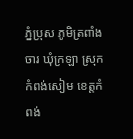ភ្នំប្រុស ភូមិត្រពាំងចារ ឃុំក្រឡា ស្រុកកំពង់សៀម ខេត្តកំពង់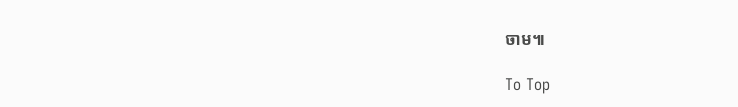ចាម៕

To Top